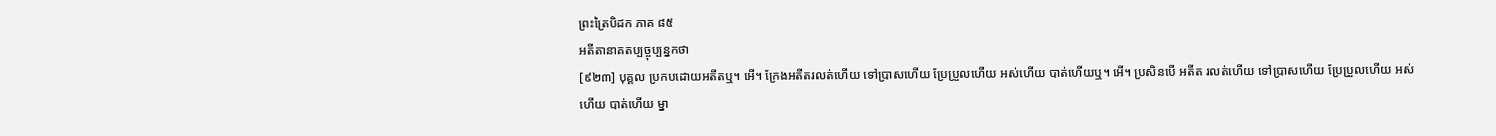ព្រះត្រៃបិដក ភាគ ៨៥
អតីតានាគតប្បច្ចុប្បន្នកថា
[៩២៣] បុគ្គល ប្រកបដោយអតីតឬ។ អើ។ ក្រែងអតីតរលត់ហើយ ទៅប្រាសហើយ ប្រែប្រួលហើយ អស់ហើយ បាត់ហើយឬ។ អើ។ ប្រសិនបើ អតីត រលត់ហើយ ទៅប្រាសហើយ ប្រែប្រួលហើយ អស់ហើយ បាត់ហើយ ម្នា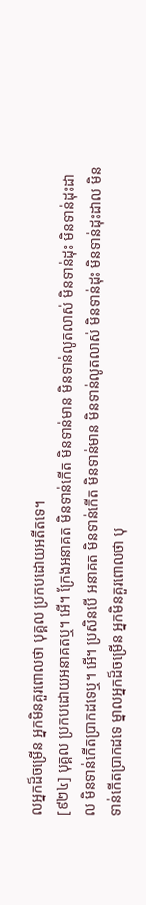លអ្នកដ៏ចម្រើន អ្នកមិនគួរពោលថា បុគ្គល ប្រកបដោយអតីតទេ។
[៩២៤] បុគ្គល ប្រកបដោយអនាគតឬ។ អើ។ ក្រែងអនាគត មិនទាន់កើត មិនទាន់មាន មិនទាន់លូតលាស់ មិនទាន់ដុះ មិនទាន់ដុះដាល មិនទាន់កើតប្រាកដទេឬ។ អើ។ ប្រសិនបើ អនាគត មិនទាន់កើត មិនទាន់មាន មិនទាន់លូតលាស់ មិនទាន់ដុះ មិនទាន់ដុះដាល មិនទាន់កើតប្រាកដទេ ម្នាលអ្នកដ៏ចម្រើន អ្នកមិនគួរពោលថា បុ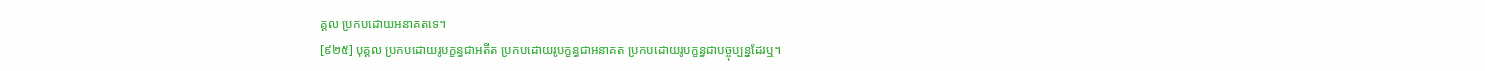គ្គល ប្រកបដោយអនាគតទេ។
[៩២៥] បុគ្គល ប្រកបដោយរូបក្ខន្ធជាអតីត ប្រកបដោយរូបក្ខន្ធជាអនាគត ប្រកបដោយរូបក្ខន្ធជាបច្ចុប្បន្នដែរឬ។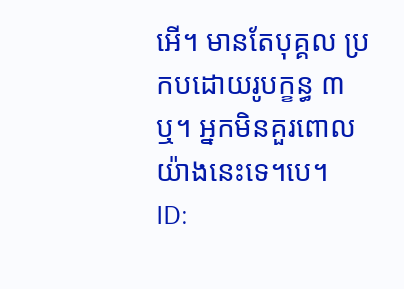អើ។ មានតែបុគ្គល ប្រកបដោយរូបក្ខន្ធ ៣ ឬ។ អ្នកមិនគួរពោលយ៉ាងនេះទេ។បេ។
ID: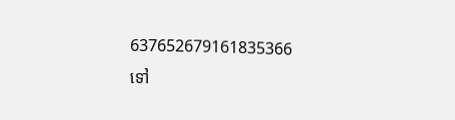637652679161835366
ទៅ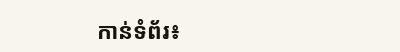កាន់ទំព័រ៖